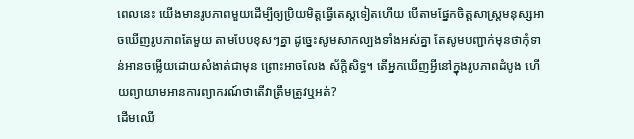ពេលនេះ យើងមានរូបភាពមួយដើម្បីឲ្យប្រិយមិត្តធ្វើតេស្តទៀតហើយ បើតាមផ្នែកចិត្តសាស្ត្រមនុស្សអាចឃើញរូបភាពតែមួយ តាមបែបខុសៗគ្នា ដូច្នេះសូមសាកល្បងទាំងអស់គ្នា តែសូមបញ្ជាក់មុនថាកុំទាន់អានចម្លើយដោយសំងាត់ជាមុន ព្រោះអាចលែង ស័កិ្តសិទ្ធ។ តើអ្នកឃើញអ្វីនៅក្នុងរូបភាពដំបូង ហើយព្យាយាមអានការព្យាករណ៍ថាតើវាត្រឹមត្រូវឬអត់?
ដើមឈើ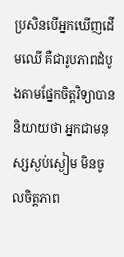ប្រសិនបើអ្នកឃើញដើមឈើ គឺជារូបភាពដំបូងតាមផ្នែកចិត្តវិទ្យាបាននិយាយថា អ្នកជាមនុស្សស្ងប់ស្ងៀម មិនចូលចិត្តភាព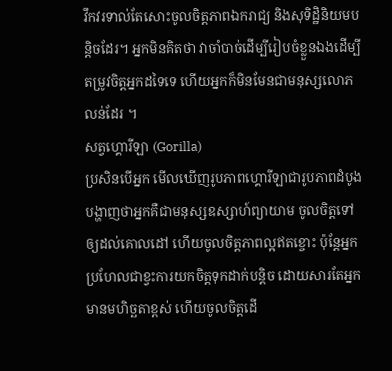វឹកវរទាល់តែសោះចូលចិត្តភាពឯករាជ្យ និងសុទិដ្ឋិនិយមបន្តិចដែរ។ អ្នកមិនគិតថា វាចាំបាច់ដើម្បីរៀបចំខ្លួនឯងដើម្បីតម្រូវចិត្តអ្នកដទៃទេ ហើយអ្នកក៏មិនមែនជាមនុស្សលោភលន់ដែរ ។
សត្វហ្គោរីឡា (Gorilla)
ប្រសិនបើអ្នក មើលឃើញរូបភាពហ្គោរីឡាជារូបភាពដំបូង បង្ហាញថាអ្នកគឺជាមនុស្សឧស្សាហ៍ព្យាយាម ចូលចិត្តទៅឲ្យដល់គោលដៅ ហើយចូលចិត្តភាពល្អឥតខ្ចោះ ប៉ុន្តែអ្នកប្រហែលជាខ្វះការយកចិត្តទុកដាក់បន្តិច ដោយសារតែអ្នកមានមហិច្ឆតាខ្ពស់ ហើយចូលចិត្តដើ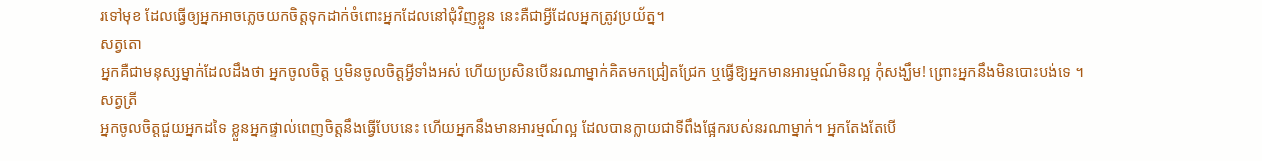រទៅមុខ ដែលធ្វើឲ្យអ្នកអាចភ្លេចយកចិត្តទុកដាក់ចំពោះអ្នកដែលនៅជុំវិញខ្លួន នេះគឺជាអ្វីដែលអ្នកត្រូវប្រយ័ត្ន។
សត្វតោ
អ្នកគឺជាមនុស្សម្នាក់ដែលដឹងថា អ្នកចូលចិត្ត ឬមិនចូលចិត្តអ្វីទាំងអស់ ហើយប្រសិនបើនរណាម្នាក់គិតមកជ្រៀតជ្រែក ឬធ្វើឱ្យអ្នកមានអារម្មណ៍មិនល្អ កុំសង្ឃឹម! ព្រោះអ្នកនឹងមិនបោះបង់ទេ ។
សត្វត្រី
អ្នកចូលចិត្តជួយអ្នកដទៃ ខ្លួនអ្នកផ្ទាល់ពេញចិត្តនឹងធ្វើបែបនេះ ហើយអ្នកនឹងមានអារម្មណ៍ល្អ ដែលបានក្លាយជាទីពឹងផ្អែករបស់នរណាម្នាក់។ អ្នកតែងតែបើ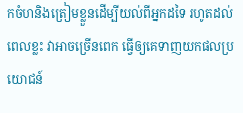កចំហនិងត្រៀមខ្លួនដើម្បីយល់ពីអ្នកដទៃ រហូតដល់ពេលខ្លះ វាអាចច្រើនពេក ធ្វើឲ្យគេទាញយកផលប្រយោជន៍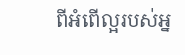ពីអំពើល្អរបស់អ្ន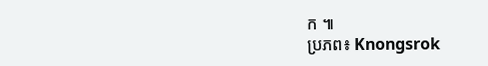ក ៕
ប្រភព៖ Knongsrok